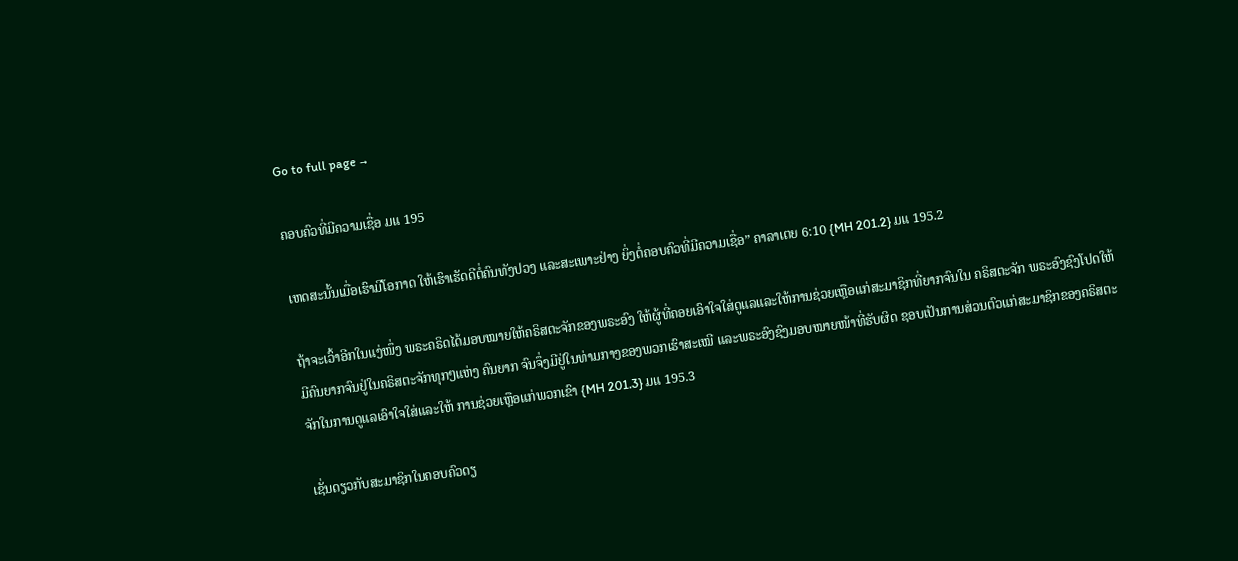Go to full page →

ຄອບຄົວທີ່ມີຄວາມເຊື່ອ ມແ 195

ເຫດສະນັ້ນເມື່ອເຮົາມີໂອກາດ ໃຫ້ເຮົາເຮັດດີຕໍ່ຄົນທັງປວງ ແລະສະເພາະຢ່າງ ຍິ່ງຕໍ່ຄອບຄົວທີ່ມີຄວາມເຊື່ອ” ຄາລາເຕຍ 6:10 {MH 201.2} ມແ 195.2

ຖ້າຈະເວົ້າອີກໃນແງ່ໜຶ່ງ ພຣະຄຣິດໄດ້ມອບໝາຍໃຫ້ຄຣິສຕະຈັກຂອງພຣະອົງ ໃຫ້ຜູ້ທີ່ຄອຍເອົາໃຈໃສ່ດູແລແລະໃຫ້ການຊ່ວຍເຫຼືອແກ່ສະມາຊິກທີ່ຍາກຈົນໃນ ຄຣິສຕະຈັກ ພຣະອົງຊົງໂປດໃຫ້ມີຄົນຍາກຈົນຢູ່ໃນຄຣິສຕະຈັກທຸກໆແຫ່ງ ຄົນຍາກ ຈົນຈຶ່ງມີຢູ່ໃນທ່າມກາງຂອງພວກເຮົາສະເໝີ ແລະພຣະອົງຊົງມອບໝາຍໜ້າທີ່ຮັບຜິດ ຊອບເປັນການສ່ວນຕົວແກ່ສະມາຊິກຂອງຄຣິສຕະຈັກໃນການດູແລເອົາໃຈໃສ່ແລະໃຫ້ ການຊ່ວຍເຫຼືອແກ່ພວກເຂົາ {MH 201.3} ມແ 195.3

ເຊັ່ນດຽວກັບສະມາຊິກໃນຄອບຄົວດຽ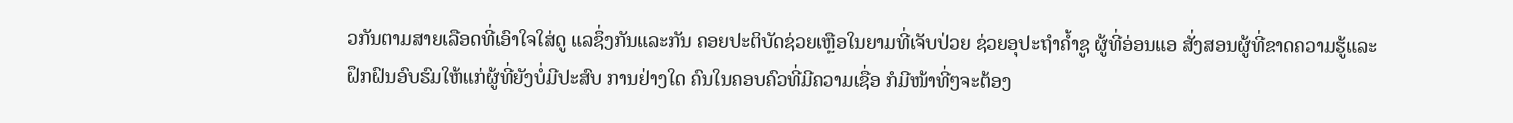ວກັນຕາມສາຍເລືອດທີ່ເອົາໃຈໃສ່ດູ ແລຊຶ່ງກັນແລະກັນ ຄອຍປະຕິບັດຊ່ວຍເຫຼືອໃນຍາມທີ່ເຈັບປ່ວຍ ຊ່ວຍອຸປະຖໍາຄໍ້າຊູ ຜູ້ທີ່ອ່ອນແອ ສັ່ງສອນຜູ້ທີ່ຂາດຄວາມຮູ້ແລະຝຶກຝົນອົບຮົມໃຫ້ແກ່ຜູ້ທີ່ຍັງບໍ່ມີປະສົບ ການຢ່າງໃດ ຄົນໃນຄອບຄົວທີ່ມີຄວາມເຊື່ອ ກໍມີໜ້າທີ່ໆຈະຕ້ອງ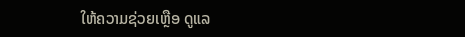ໃຫ້ຄວາມຊ່ວຍເຫຼືອ ດູແລ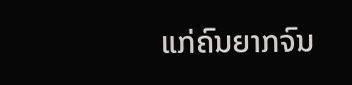ແກ່ຄົນຍາກຈົນ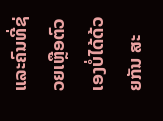ແລະຄົນທີ່ຊ່ວຍເຫຼືອຕົວເອງບໍ່ໄດ້ດ້ວຍກັນ ສະ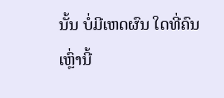ນັ້ນ ບໍ່ມີເຫດຜົນ ໃດທີ່ຄົນເຫຼົ່ານີ້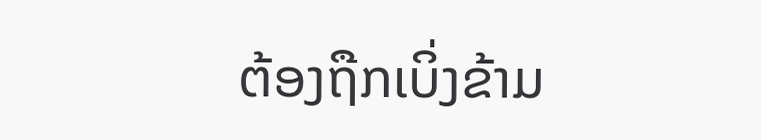ຕ້ອງຖືກເບິ່ງຂ້າມ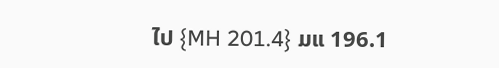ໄປ {MH 201.4} ມແ 196.1